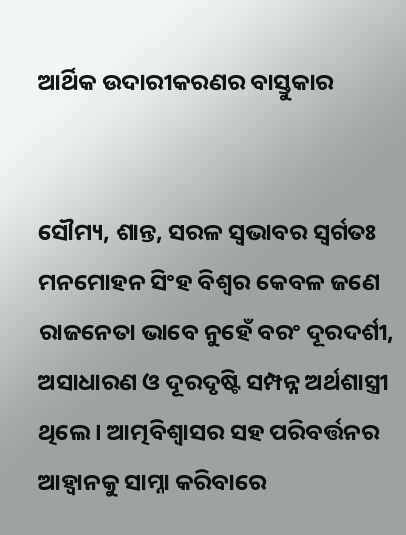ଆର୍ଥିକ ଉଦାରୀକରଣର ବାସ୍ତୁକାର


ସୌମ୍ୟ, ଶାନ୍ତ, ସରଳ ସ୍ୱଭାବର ସ୍ୱର୍ଗତଃ ମନମୋହନ ସିଂହ ବିଶ୍ୱର କେବଳ ଜଣେ ରାଜନେତା ଭାବେ ନୁହେଁ ବରଂ ଦୂରଦର୍ଶୀ, ଅସାଧାରଣ ଓ ଦୂରଦୃଷ୍ଟି ସମ୍ପନ୍ନ ଅର୍ଥଶାସ୍ତ୍ରୀ ଥିଲେ । ଆତ୍ମବିଶ୍ୱାସର ସହ ପରିବର୍ତ୍ତନର ଆହ୍ୱାନକୁ ସାମ୍ନା କରିବାରେ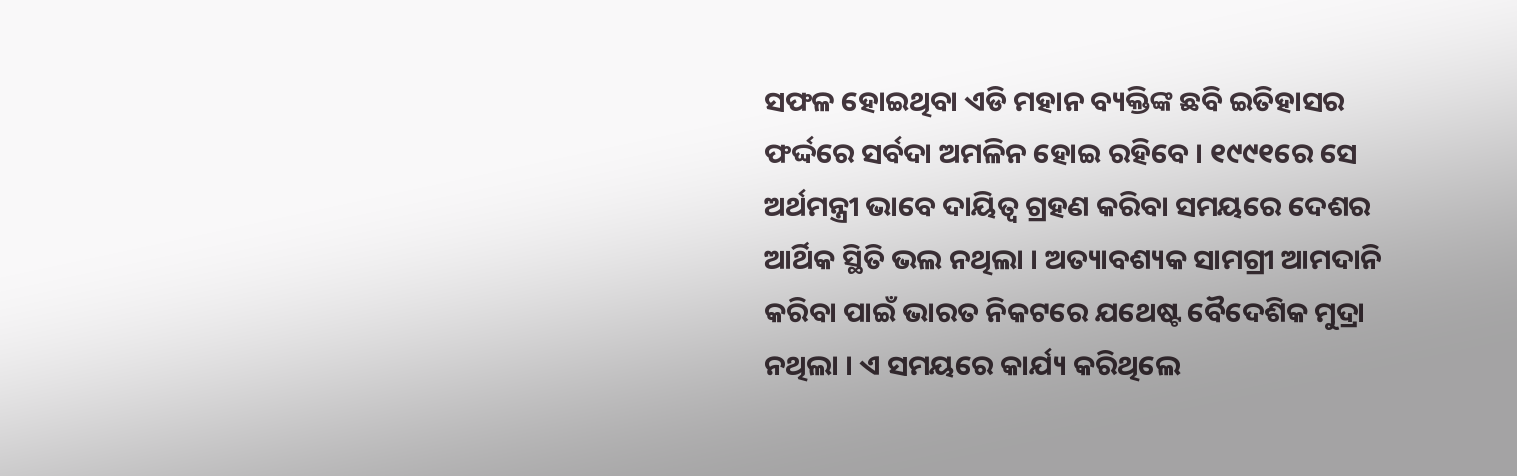ସଫଳ ହୋଇଥିବା ଏଡି ମହାନ ବ୍ୟକ୍ତିଙ୍କ ଛବି ଇତିହାସର ଫର୍ଦ୍ଦରେ ସର୍ବଦା ଅମଳିନ ହୋଇ ରହିବେ । ୧୯୯୧ରେ ସେ ଅର୍ଥମନ୍ତ୍ରୀ ଭାବେ ଦାୟିତ୍ୱ ଗ୍ରହଣ କରିବା ସମୟରେ ଦେଶର ଆର୍ଥିକ ସ୍ଥିତି ଭଲ ନଥିଲା । ଅତ୍ୟାବଶ୍ୟକ ସାମଗ୍ରୀ ଆମଦାନି କରିବା ପାଇଁ ଭାରତ ନିକଟରେ ଯଥେଷ୍ଟ ବୈଦେଶିକ ମୁଦ୍ରା ନଥିଲା । ଏ ସମୟରେ କାର୍ଯ୍ୟ କରିଥିଲେ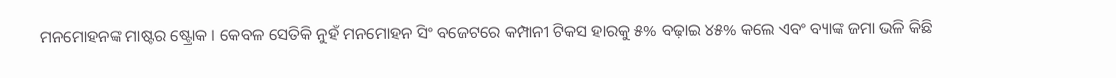ମନମୋହନଙ୍କ ମାଷ୍ଟର ଷ୍ଟ୍ରୋକ । କେବଳ ସେତିକି ନୁହଁ ମନମୋହନ ସିଂ ବଜେଟରେ କମ୍ପାନୀ ଟିକସ ହାରକୁ ୫% ବଢ଼ାଇ ୪୫% କଲେ ଏବଂ ବ୍ୟାଙ୍କ ଜମା ଭଳି କିଛି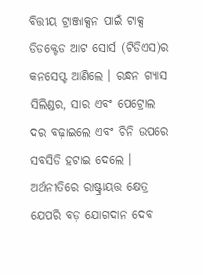ବିତ୍ତୀୟ ଟ୍ରାଞ୍ଜାକ୍ସନ ପାଇଁ ଟାକ୍ସ ଡିଡକ୍ଟେଡ ଆଟ ସୋର୍ସ (ଟିଡିଏସ)ର କନସେପ୍ଟ ଆଣିଲେ । ରନ୍ଧନ ଗ୍ୟାସ ସିଲିଣ୍ଡର, ସାର ଏବଂ ପେଟ୍ରୋଲ ଦର ବଢ଼ାଇଲେ ଏବଂ ଚିନି ଉପରେ ସବସିଡି ହଟାଇ ଦେଲେ ।   ଅର୍ଥନୀତିରେ ରାଷ୍ଟ୍ରାୟତ୍ତ କ୍ଷେତ୍ର ଯେପରି ବଡ଼ ଯୋଗଦାନ ଦେବ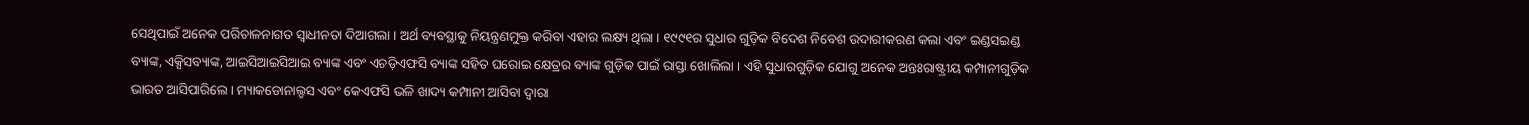ସେଥିପାଇଁ ଅନେକ ପରିଚାଳନାଗତ ସ୍ୱାଧୀନତା ଦିଆଗଲା । ଅର୍ଥ ବ୍ୟବସ୍ଥାକୁ ନିୟନ୍ତ୍ରଣମୁକ୍ତ କରିବା ଏହାର ଲକ୍ଷ୍ୟ ଥିଲା । ୧୯୯୧ର ସୁଧାର ଗୁଡ଼ିକ ବିଦେଶ ନିବେଶ ଉଦାରୀକରଣ କଲା ଏବଂ ଇଣ୍ଡସଇଣ୍ଡ ବ୍ୟାଙ୍କ, ଏକ୍ସିସବ୍ୟାଙ୍କ, ଆଇସିଆଇସିଆଇ ବ୍ୟାଙ୍କ ଏବଂ ଏଚଡ଼ିଏଫସି ବ୍ୟାଙ୍କ ସହିତ ଘରୋଇ କ୍ଷେତ୍ରର ବ୍ୟାଙ୍କ ଗୁଡ଼ିକ ପାଇଁ ରାସ୍ତା ଖୋଲିଲା । ଏହି ସୁଧାରଗୁଡ଼ିକ ଯୋଗୁ ଅନେକ ଅନ୍ତଃରାଷ୍ଟ୍ରୀୟ କମ୍ପାନୀଗୁଡ଼ିକ ଭାରତ ଆସିପାରିଲେ । ମ୍ୟାକଡୋନାଲ୍ଡସ ଏବଂ କେଏଫସି ଭଳି ଖାଦ୍ୟ କମ୍ପାନୀ ଆସିବା ଦ୍ୱାରା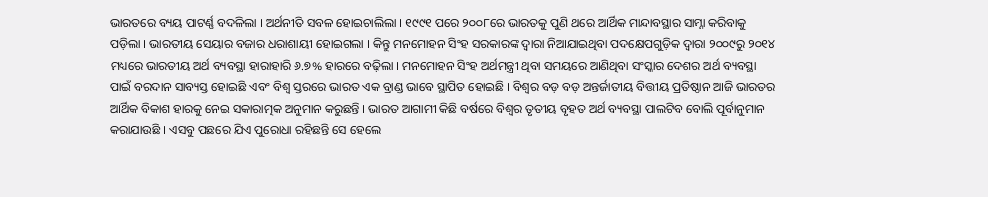ଭାରତରେ ବ୍ୟୟ ପାଟର୍ଣ୍ଣ ବଦଳିଲା । ଅର୍ଥନୀତି ସବଳ ହୋଇଚାଲିଲା । ୧୯୯୧ ପରେ ୨୦୦୮ରେ ଭାରତକୁ ପୁଣି ଥରେ ଆର୍ଥିକ ମାନ୍ଦାବସ୍ଥାର ସାମ୍ନା କରିବାକୁ ପଡ଼ିଲା । ଭାରତୀୟ ସେୟାର ବଜାର ଧରାଶାୟୀ ହୋଇଗଲା । କିନ୍ତୁ ମନମୋହନ ସିଂହ ସରକାରଙ୍କ ଦ୍ୱାରା ନିଆଯାଇଥିବା ପଦକ୍ଷେପଗୁଡ଼ିକ ଦ୍ୱାରା ୨୦୦୯ରୁ ୨୦୧୪ ମଧ୍ୟରେ ଭାରତୀୟ ଅର୍ଥ ବ୍ୟବସ୍ଥା ହାରାହାରି ୬.୭% ହାରରେ ବଢ଼ିଲା । ମନମୋହନ ସିଂହ ଅର୍ଥମନ୍ତ୍ରୀ ଥିବା ସମୟରେ ଆଣିଥିବା ସଂସ୍କାର ଦେଶର ଅର୍ଥ ବ୍ୟବସ୍ଥା ପାଇଁ ବରଦାନ ସାବ୍ୟସ୍ତ ହୋଇଛି ଏବଂ ବିଶ୍ୱ ସ୍ତରରେ ଭାରତ ଏକ ବ୍ରାଣ୍ଡ ଭାବେ ସ୍ଥାପିତ ହୋଇଛି । ବିଶ୍ୱର ବଡ଼ ବଡ଼ ଅନ୍ତର୍ଜାତୀୟ ବିତ୍ତୀୟ ପ୍ରତିଷ୍ଠାନ ଆଜି ଭାରତର ଆର୍ଥିକ ବିକାଶ ହାରକୁ ନେଇ ସକାରାତ୍ମକ ଅନୁମାନ କରୁଛନ୍ତି । ଭାରତ ଆଗାମୀ କିଛି ବର୍ଷରେ ବିଶ୍ୱର ତୃତୀୟ ବୃହତ ଅର୍ଥ ବ୍ୟବସ୍ଥା ପାଲଟିବ ବୋଲି ପୂର୍ବାନୁମାନ କରାଯାଉଛି । ଏସବୁ ପଛରେ ଯିଏ ପୁରୋଧା ରହିଛନ୍ତି ସେ ହେଲେ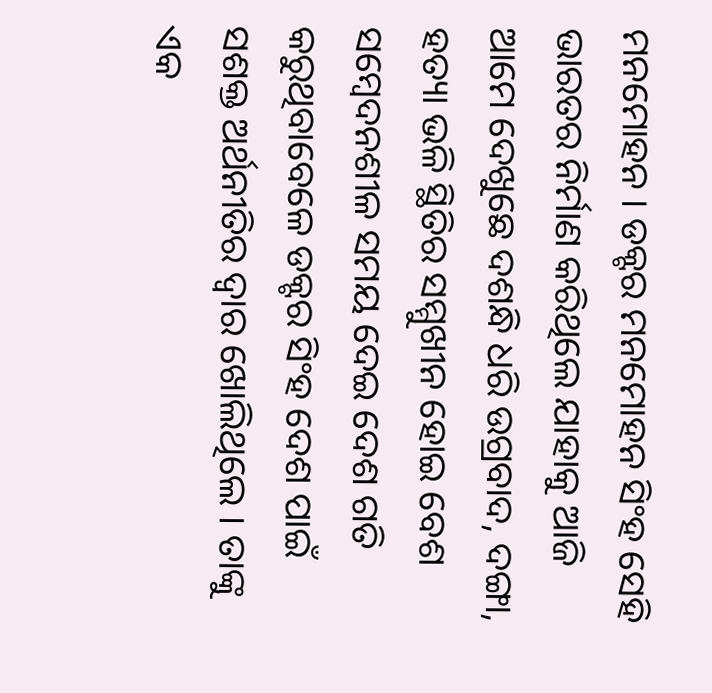ମନମୋହନ । ଡକ୍ଟର ମନମୋହନ ସିଂହ ସେହି ଭାରତର ନିର୍ମାଣ କରିଥିଲେ ଯାହାକୁ ଆଜି ଆମେ ଦେଖୁଛେ ଦଶନ୍ଧି ଧରି ଉଗ୍ରବାଦ, ଦଙ୍ଗା, ହତ୍ୟା ଭଳି ସ୍ଥିତିର ସମ୍ମୁଖୀନ ହୋଇ ବେଶ ସମ୍ବେଦନଶୀଳ ସମୟ ଦେଇ ଦେଶ ଗତି କରୁଥିବାବେଳେ ଡକ୍ଟର ସିଂହ ଦେଶ ପାଇଁ ସଶକ୍ତ ଅର୍ଥନୀତିର ଦ୍ୱାର ଖୋଲିଥିଲେ । ତାଙ୍କୁ ଏକ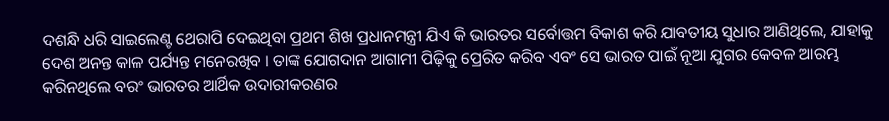ଦଶନ୍ଧି ଧରି ସାଇଲେଣ୍ଟ ଥେରାପି ଦେଇଥିବା ପ୍ରଥମ ଶିଖ ପ୍ରଧାନମନ୍ତ୍ରୀ ଯିଏ କି ଭାରତର ସର୍ବୋତ୍ତମ ବିକାଶ କରି ଯାବତୀୟ ସୁଧାର ଆଣିଥିଲେ, ଯାହାକୁ ଦେଶ ଅନନ୍ତ କାଳ ପର୍ଯ୍ୟନ୍ତ ମନେରଖିବ । ତାଙ୍କ ଯୋଗଦାନ ଆଗାମୀ ପିଢ଼ିକୁ ପ୍ରେରିତ କରିବ ଏବଂ ସେ ଭାରତ ପାଇଁ ନୂଆ ଯୁଗର କେବଳ ଆରମ୍ଭ କରିନଥିଲେ ବରଂ ଭାରତର ଆର୍ଥିକ ଉଦାରୀକରଣର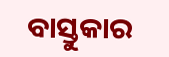ବାସ୍ତୁକାର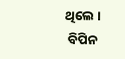ଥିଲେ ।
 ବିପିନ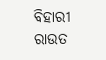ବିହାରୀ ରାଉତ